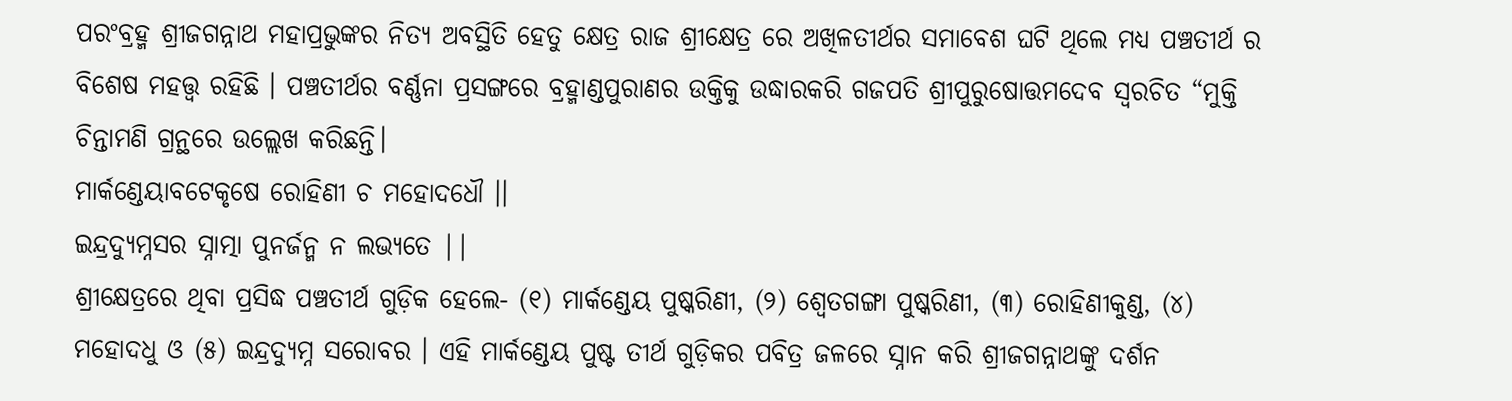ପରଂବ୍ରହ୍ମ ଶ୍ରୀଜଗନ୍ନାଥ ମହାପ୍ରଭୁଙ୍କର ନିତ୍ୟ ଅବସ୍ଥିତି ହେତୁ କ୍ଷେତ୍ର ରାଜ ଶ୍ରୀକ୍ଷେତ୍ର ରେ ଅଖିଳତୀର୍ଥର ସମାବେଶ ଘଟି ଥିଲେ ମଧ୍ୟ ପଞ୍ଚତୀର୍ଥ ର ବିଶେଷ ମହତ୍ତ୍ୱ ରହିଛି । ପଞ୍ଚତୀର୍ଥର ବର୍ଣ୍ଣନା ପ୍ରସଙ୍ଗରେ ବ୍ରହ୍ମାଣ୍ଡପୁରାଣର ଉକ୍ତିକୁ ଉଦ୍ଧାରକରି ଗଜପତି ଶ୍ରୀପୁରୁଷୋତ୍ତମଦେବ ସ୍ଵରଚିତ “ମୁକ୍ତି ଚିନ୍ତାମଣି ଗ୍ରନ୍ଥରେ ଉଲ୍ଲେଖ କରିଛନ୍ତି।
ମାର୍କଣ୍ଡେୟାବଟେକୃଷେ ରୋହିଣୀ ଚ ମହୋଦଧୌ ।।
ଇନ୍ଦ୍ରଦ୍ୟୁମ୍ନସର ସ୍ନାତ୍ମା ପୁନର୍ଜନ୍ମ ନ ଲଭ୍ୟତେ ||
ଶ୍ରୀକ୍ଷେତ୍ରରେ ଥିବା ପ୍ରସିଦ୍ଧ ପଞ୍ଚତୀର୍ଥ ଗୁଡ଼ିକ ହେଲେ- (୧) ମାର୍କଣ୍ଡେୟ ପୁଷ୍କରିଣୀ, (୨) ଶ୍ୱେତଗଙ୍ଗା ପୁଷ୍କରିଣୀ, (୩) ରୋହିଣୀକୁଣ୍ଡ, (୪) ମହୋଦଧୁ ଓ (୫) ଇନ୍ଦ୍ରଦ୍ୟୁମ୍ନ ସରୋବର । ଏହି ମାର୍କଣ୍ଡେୟ ପୁଷ୍ଟ ତୀର୍ଥ ଗୁଡ଼ିକର ପବିତ୍ର ଜଳରେ ସ୍ନାନ କରି ଶ୍ରୀଜଗନ୍ନାଥଙ୍କୁ ଦର୍ଶନ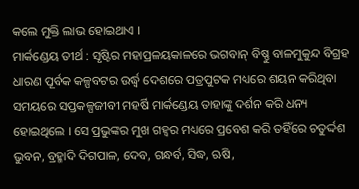କଲେ ମୁକ୍ତି ଲାଭ ହୋଇଥାଏ ।
ମାର୍କଣ୍ଡେୟ ତୀର୍ଥ : ସୃଷ୍ଟିର ମହାପ୍ରଳୟକାଳରେ ଭଗବାନ୍ ବିଷ୍ଣୁ ବାଳମୁକୁନ୍ଦ ବିଗ୍ରହ ଧାରଣ ପୂର୍ବକ କଳ୍ପବଟର ଉର୍ଦ୍ଧ୍ବ ଦେଶରେ ପତ୍ରପୁଟକ ମଧ୍ୟରେ ଶୟନ କରିଥିବା ସମୟରେ ସପ୍ତକଳ୍ପଜୀବୀ ମହର୍ଷି ମାର୍କଣ୍ଡେୟ ତାହାଙ୍କୁ ଦର୍ଶନ କରି ଧନ୍ୟ ହୋଇଥିଲେ । ସେ ପ୍ରଭୁଙ୍କର ମୁଖ ଗହ୍ବର ମଧ୍ୟରେ ପ୍ରବେଶ କରି ତହିଁରେ ଚତୁର୍ଦ୍ଦଶ ଭୁବନ, ବ୍ରହ୍ମାଦି ଦିଗପାଳ, ଦେବ, ଗନ୍ଧର୍ବ, ସିଦ୍ଧ, ଋଷି,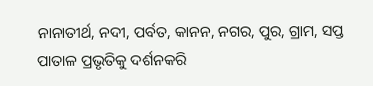ନାନାତୀର୍ଥ, ନଦୀ, ପର୍ବତ, କାନନ, ନଗର, ପୁର, ଗ୍ରାମ, ସପ୍ତ ପାତାଳ ପ୍ରଭୃତିକୁ ଦର୍ଶନକରି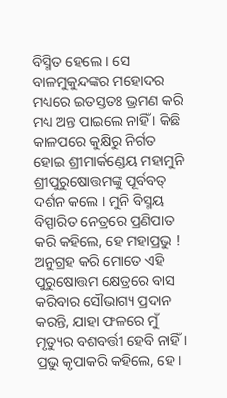ବିସ୍ମିତ ହେଲେ । ସେ ବାଳମୁକୁନ୍ଦଙ୍କର ମହୋଦର ମଧ୍ୟରେ ଇତସ୍ତତଃ ଭ୍ରମଣ କରି ମଧ୍ୟ ଅନ୍ତ ପାଇଲେ ନାହିଁ । କିଛି କାଳପରେ କୁକ୍ଷିରୁ ନିର୍ଗତ ହୋଇ ଶ୍ରୀମାର୍କଣ୍ଡେୟ ମହାମୁନି ଶ୍ରୀପୁରୁଷୋତ୍ତମଙ୍କୁ ପୂର୍ବବତ୍ ଦର୍ଶନ କଲେ । ମୁନି ବିସ୍ମୟ ବିସ୍ପାରିତ ନେତ୍ରରେ ପ୍ରଣିପାତ କରି କହିଲେ, ହେ ମହାପ୍ରଭୁ ! ଅନୁଗ୍ରହ କରି ମୋତେ ଏହି ପୁରୁଷୋତ୍ତମ କ୍ଷେତ୍ରରେ ବାସ କରିବାର ସୌଭାଗ୍ୟ ପ୍ରଦାନ କରନ୍ତି, ଯାହା ଫଳରେ ମୁଁ ମୃତ୍ୟୁର ବଶବର୍ତ୍ତୀ ହେବି ନାହିଁ । ପ୍ରଭୁ କୃପାକରି କହିଲେ, ହେ ।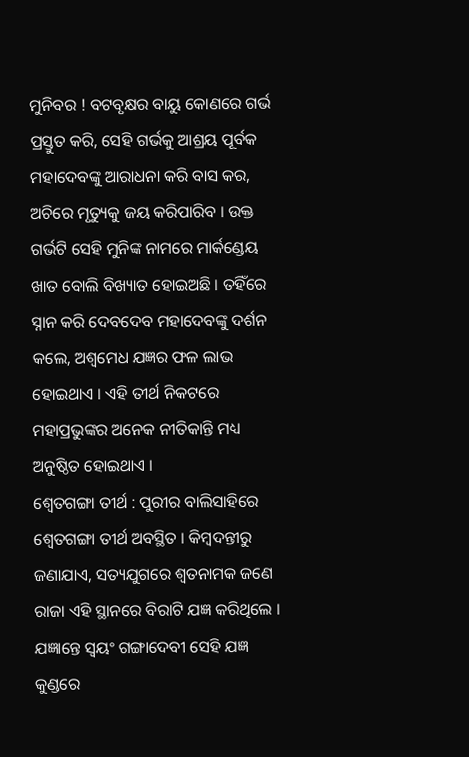ମୁନିବର ! ବଟବୃକ୍ଷର ବାୟୁ କୋଣରେ ଗର୍ଭ ପ୍ରସ୍ତୁତ କରି, ସେହି ଗର୍ଭକୁ ଆଶ୍ରୟ ପୂର୍ବକ ମହାଦେବଙ୍କୁ ଆରାଧନା କରି ବାସ କର, ଅଚିରେ ମୃତ୍ୟୁକୁ ଜୟ କରିପାରିବ । ଉକ୍ତ ଗର୍ଭଟି ସେହି ମୁନିଙ୍କ ନାମରେ ମାର୍କଣ୍ଡେୟ ଖାତ ବୋଲି ବିଖ୍ୟାତ ହୋଇଅଛି । ତହିଁରେ ସ୍ନାନ କରି ଦେବଦେବ ମହାଦେବଙ୍କୁ ଦର୍ଶନ କଲେ, ଅଶ୍ଵମେଧ ଯଜ୍ଞର ଫଳ ଲାଭ ହୋଇଥାଏ । ଏହି ତୀର୍ଥ ନିକଟରେ ମହାପ୍ରଭୁଙ୍କର ଅନେକ ନୀତିକାନ୍ତି ମଧ୍ୟ ଅନୁଷ୍ଠିତ ହୋଇଥାଏ ।
ଶ୍ୱେତଗଙ୍ଗା ତୀର୍ଥ : ପୁରୀର ବାଲିସାହିରେ ଶ୍ୱେତଗଙ୍ଗା ତୀର୍ଥ ଅବସ୍ଥିତ । କିମ୍ବଦନ୍ତୀରୁ ଜଣାଯାଏ, ସତ୍ୟଯୁଗରେ ଶ୍ଵତନାମକ ଜଣେ ରାଜା ଏହି ସ୍ଥାନରେ ବିରାଟି ଯଜ୍ଞ କରିଥିଲେ । ଯଜ୍ଞାନ୍ତେ ସ୍ବୟଂ ଗଙ୍ଗାଦେବୀ ସେହି ଯଜ୍ଞ କୁଣ୍ଡରେ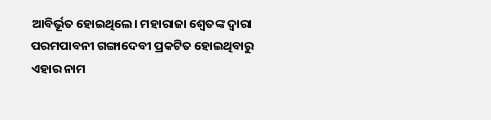ଆବିର୍ଭୂତ ହୋଇଥିଲେ। ମହାରାଜା ଶ୍ୱେତଙ୍କ ଦ୍ଵାରା ପରମପାବନୀ ଗଙ୍ଗାଦେବୀ ପ୍ରକଟିତ ହୋଇଥିବାରୁ ଏହାର ନାମ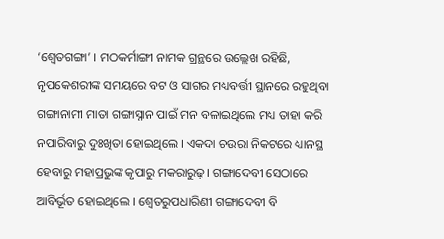‘ଶ୍ୱେତଗଙ୍ଗା’ । ମଠକର୍ମାଙ୍ଗୀ ନାମକ ଗ୍ରନ୍ଥରେ ଉଲ୍ଲେଖ ରହିଛି, ନୃପକେଶରୀଙ୍କ ସମୟରେ ବଟ ଓ ସାଗର ମଧ୍ୟବର୍ତ୍ତୀ ସ୍ଥାନରେ ରହୁଥିବା ଗଙ୍ଗାନାମୀ ମାତା ଗଙ୍ଗାସ୍ନାନ ପାଇଁ ମନ ବଳାଇଥିଲେ ମଧ୍ୟ ତାହା କରି ନପାରିବାରୁ ଦୁଃଖିତା ହୋଇଥିଲେ । ଏକଦା ଚଉରା ନିକଟରେ ଧ୍ୟାନସ୍ଥ ହେବାରୁ ମହାପ୍ରଭୁଙ୍କ କୃପାରୁ ମକରାରୁଢ଼। ଗଙ୍ଗାଦେବୀ ସେଠାରେ ଆବିର୍ଭୂତ ହୋଇଥିଲେ । ଶ୍ଵେତରୁପଧାରିଣୀ ଗଙ୍ଗାଦେବୀ ବି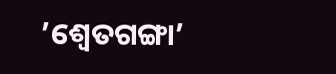’ଶ୍ୱେତଗଙ୍ଗା’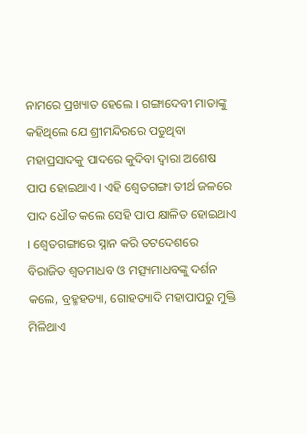ନାମରେ ପ୍ରଖ୍ୟାତ ହେଲେ । ଗଙ୍ଗାଦେବୀ ମାତାଙ୍କୁ କହିଥିଲେ ଯେ ଶ୍ରୀମନ୍ଦିରରେ ପଡୁଥିବା ମହାପ୍ରସାଦକୁ ପାଦରେ କୁଦିବା ଦ୍ଵାରା ଅଶେଷ ପାପ ହୋଇଥାଏ । ଏହି ଶ୍ୱେତଗଙ୍ଗା ତୀର୍ଥ ଜଳରେ ପାଦ ଧୌତ କଲେ ସେହି ପାପ କ୍ଷାଳିତ ହୋଇଥାଏ । ଶ୍ୱେତଗଙ୍ଗାରେ ସ୍ନାନ କରି ତଟଦେଶରେ ବିରାଜିତ ଶ୍ଵତମାଧବ ଓ ମତ୍ସ୍ୟମାଧବଙ୍କୁ ଦର୍ଶନ କଲେ, ବ୍ରହ୍ମହତ୍ୟା, ଗୋହତ୍ୟାଦି ମହାପାପରୁ ମୁକ୍ତି ମିଳିଥାଏ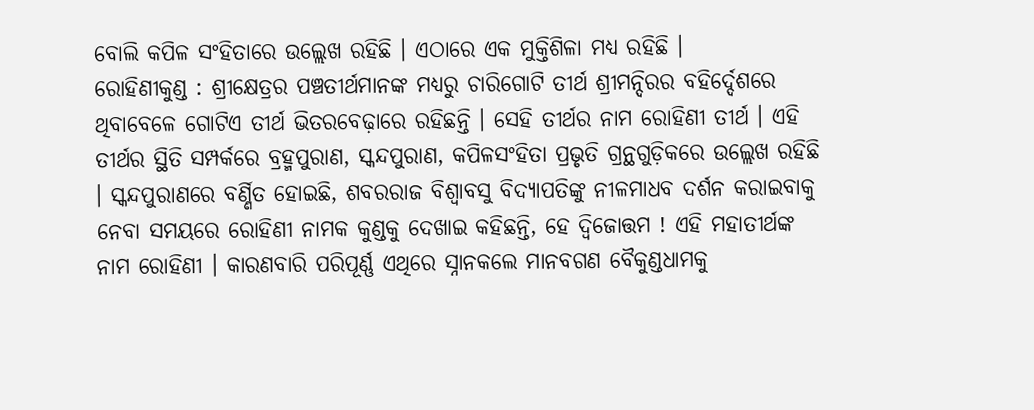ବୋଲି କପିଳ ସଂହିତାରେ ଉଲ୍ଲେଖ ରହିଛି । ଏଠାରେ ଏକ ମୁକ୍ତିଶିଳା ମଧ୍ୟ ରହିଛି ।
ରୋହିଣୀକୁଣ୍ଡ : ଶ୍ରୀକ୍ଷେତ୍ରର ପଞ୍ଚତୀର୍ଥମାନଙ୍କ ମଧ୍ୟରୁ ଚାରିଗୋଟି ତୀର୍ଥ ଶ୍ରୀମନ୍ଦିରର ବହିର୍ଦ୍ଦେଶରେ ଥିବାବେଳେ ଗୋଟିଏ ତୀର୍ଥ ଭିତରବେଢ଼ାରେ ରହିଛନ୍ତି । ସେହି ତୀର୍ଥର ନାମ ରୋହିଣୀ ତୀର୍ଥ । ଏହି ତୀର୍ଥର ସ୍ଥିତି ସମ୍ପର୍କରେ ବ୍ରହ୍ମପୁରାଣ, ସ୍କନ୍ଦପୁରାଣ, କପିଳସଂହିତା ପ୍ରଭୃତି ଗ୍ରନ୍ଥଗୁଡ଼ିକରେ ଉଲ୍ଲେଖ ରହିଛି । ସ୍କନ୍ଦପୁରାଣରେ ବର୍ଣ୍ଣିତ ହୋଇଛି, ଶବରରାଜ ବିଶ୍ଵାବସୁ ବିଦ୍ୟାପତିଙ୍କୁ ନୀଳମାଧବ ଦର୍ଶନ କରାଇବାକୁ ନେବା ସମୟରେ ରୋହିଣୀ ନାମକ କୁଣ୍ଡକୁ ଦେଖାଇ କହିଛନ୍ତି, ହେ ଦ୍ବିଜୋତ୍ତମ ! ଏହି ମହାତୀର୍ଥଙ୍କ ନାମ ରୋହିଣୀ । କାରଣବାରି ପରିପୂର୍ଣ୍ଣ ଏଥିରେ ସ୍ନାନକଲେ ମାନବଗଣ ବୈକୁଣ୍ଡଧାମକୁ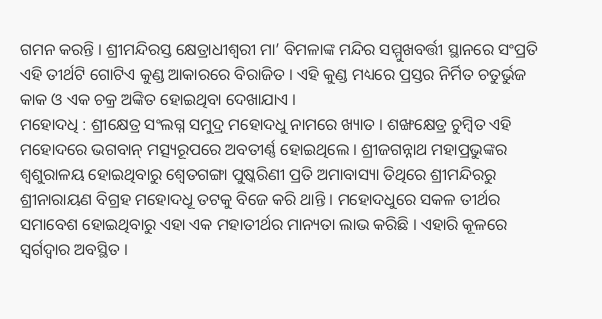ଗମନ କରନ୍ତି । ଶ୍ରୀମନ୍ଦିରସ୍ତ କ୍ଷେତ୍ରାଧୀଶ୍ବରୀ ମା’ ବିମଳାଙ୍କ ମନ୍ଦିର ସମ୍ମୁଖବର୍ତ୍ତୀ ସ୍ଥାନରେ ସଂପ୍ରତି ଏହି ତୀର୍ଥଟି ଗୋଟିଏ କୁଣ୍ଡ ଆକାରରେ ବିରାଜିତ । ଏହି କୁଣ୍ଡ ମଧ୍ୟରେ ପ୍ରସ୍ତର ନିର୍ମିତ ଚତୁର୍ଭୁଜ କାକ ଓ ଏକ ଚକ୍ର ଅଙ୍କିତ ହୋଇଥିବା ଦେଖାଯାଏ ।
ମହୋଦଧି : ଶ୍ରୀକ୍ଷେତ୍ର ସଂଲଗ୍ନ ସମୁଦ୍ର ମହୋଦଧୁ ନାମରେ ଖ୍ୟାତ । ଶଙ୍ଖକ୍ଷେତ୍ର ଚୁମ୍ବିତ ଏହି ମହୋଦରେ ଭଗବାନ୍ ମତ୍ସ୍ୟରୂପରେ ଅବତୀର୍ଣ୍ଣ ହୋଇଥିଲେ । ଶ୍ରୀଜଗନ୍ନାଥ ମହାପ୍ରଭୁଙ୍କର ଶ୍ବଶୁରାଳୟ ହୋଇଥିବାରୁ ଶ୍ୱେତଗଙ୍ଗା ପୁଷ୍କରିଣୀ ପ୍ରତି ଅମାବାସ୍ୟା ତିଥିରେ ଶ୍ରୀମନ୍ଦିରରୁ ଶ୍ରୀନାରାୟଣ ବିଗ୍ରହ ମହୋଦଧୂ ତଟକୁ ବିଜେ କରି ଥାନ୍ତି । ମହୋଦଧୁରେ ସକଳ ତୀର୍ଥର ସମାବେଶ ହୋଇଥିବାରୁ ଏହା ଏକ ମହାତୀର୍ଥର ମାନ୍ୟତା ଲାଭ କରିଛି । ଏହାରି କୂଳରେ ସ୍ଵର୍ଗଦ୍ଵାର ଅବସ୍ଥିତ ।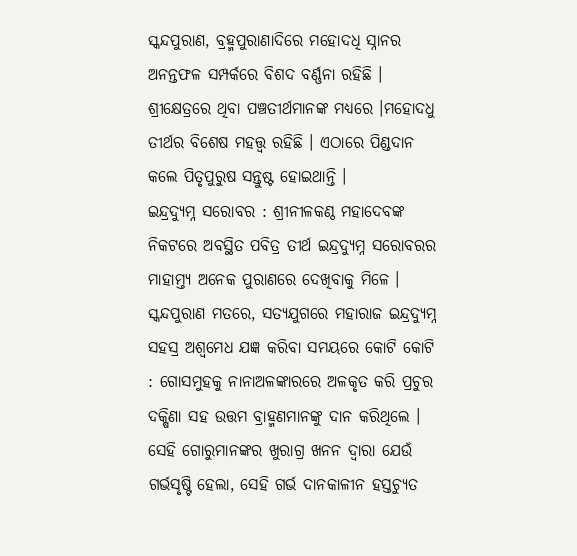ସ୍କନ୍ଦପୁରାଣ, ବ୍ରହ୍ମପୁରାଣାଦିରେ ମହୋଦଧି ସ୍ନାନର ଅନନ୍ତଫଳ ସମ୍ପର୍କରେ ବିଶଦ ବର୍ଣ୍ଣନା ରହିଛି । ଶ୍ରୀକ୍ଷେତ୍ରରେ ଥିବା ପଞ୍ଚତୀର୍ଥମାନଙ୍କ ମଧ୍ୟରେ ।ମହୋଦଧୁ ତୀର୍ଥର ବିଶେଷ ମହତ୍ତ୍ୱ ରହିଛି । ଏଠାରେ ପିଣ୍ଡଦାନ କଲେ ପିତୃପୁରୁଷ ସନ୍ତୁଷ୍ଟ ହୋଇଥାନ୍ତି ।
ଇନ୍ଦ୍ରଦ୍ୟୁମ୍ନ ସରୋବର : ଶ୍ରୀନୀଳକଣ୍ଠ ମହାଦେବଙ୍କ ନିକଟରେ ଅବସ୍ଥିତ ପବିତ୍ର ତୀର୍ଥ ଇନ୍ଦ୍ରଦ୍ୟୁମ୍ନ ସରୋବରର ମାହାମ୍ତ୍ୟ ଅନେକ ପୁରାଣରେ ଦେଖିବାକୁ ମିଳେ । ସ୍କନ୍ଦପୁରାଣ ମତରେ, ସତ୍ୟଯୁଗରେ ମହାରାଜ ଇନ୍ଦ୍ରଦ୍ୟୁମ୍ନ ସହସ୍ର ଅଶ୍ଵମେଧ ଯଜ୍ଞ କରିବା ସମୟରେ କୋଟି କୋଟି : ଗୋସମୁହକୁ ନାନାଅଳଙ୍କାରରେ ଅଳକୃତ କରି ପ୍ରଚୁର ଦକ୍ଷିଣା ସହ ଉତ୍ତମ ବ୍ରାହ୍ମଣମାନଙ୍କୁ ଦାନ କରିଥିଲେ । ସେହି ଗୋରୁମାନଙ୍କର ଖୁରାଗ୍ର ଖନନ ଦ୍ବାରା ଯେଉଁ ଗର୍ଭସୃଷ୍ଟି ହେଲା, ସେହି ଗର୍ଭ ଦାନକାଳୀନ ହସ୍ତଚ୍ୟୁତ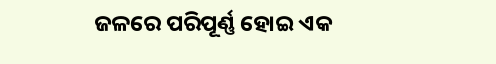ଜଳରେ ପରିପୂର୍ଣ୍ଣ ହୋଇ ଏକ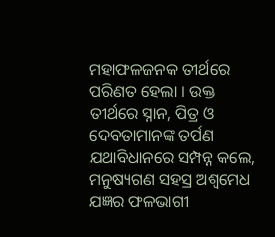ମହାଫଳଜନକ ତୀର୍ଥରେ ପରିଣତ ହେଲା । ଉକ୍ତ ତୀର୍ଥରେ ସ୍ନାନ, ପିତ୍ର ଓ ଦେବତାମାନଙ୍କ ତର୍ପଣ ଯଥାବିଧାନରେ ସମ୍ପନ୍ନ କଲେ, ମନୁଷ୍ୟଗଣ ସହସ୍ର ଅଶ୍ଵମେଧ ଯଜ୍ଞର ଫଳଭାଗୀ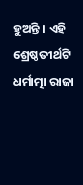ହୁଅନ୍ତି । ଏହି ଶ୍ରେଷ୍ଠତୀର୍ଥଟି ଧର୍ମାତ୍ମା ରାଜା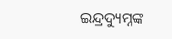ଇନ୍ଦ୍ରଦ୍ୟୁମ୍ନଙ୍କ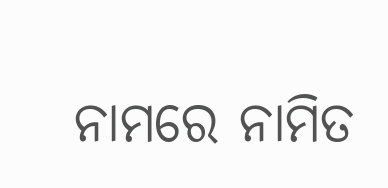ନାମରେ ନାମିତ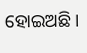ହୋଇଅଛି ।